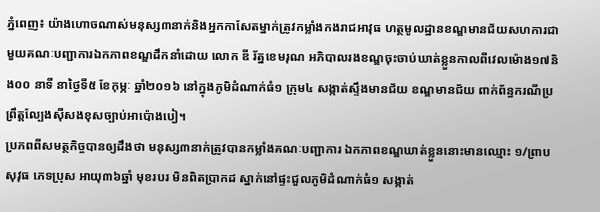ភ្នំពេញ៖ យ៉ាងហោចណាស់មនុស្ស៣នាក់និងអ្នកកាសែតម្នាក់ត្រូវកម្លាំងកងរាជអាវុធ ហត្ថមូលដ្ឋានខណ្ឌមានជ័យសហការជាមួយគណៈបញ្ជាការឯកភាពខណ្ឌដឹកនាំដោយ លោក ឌី រ័ត្នខេមរុណ អភិបាលរងខណ្ឌចុះចាប់ឃាត់ខ្លួនកាលពីវេលម៉ោង១៧និង០០ នាទី នាថ្ងៃទី៥ ខែកុម្ភៈ ឆ្នាំ២០១៦ នៅក្នុងភូមិដំណាក់ធំ១ ក្រុម៤ សង្កាត់ស្ទឹងមានជ័យ ខណ្ឌមានជ័យ ពាក់ព័ន្ធករណីប្រព្រឹត្តល្បែងស៊ីសងខុសច្បាប់អាប៉ោងបៀ។
ប្រភពពីសមត្ថកិច្ចបានឲ្យដឹងថា មនុស្ស៣នាក់ត្រូវបានកម្លាំងគណៈបញ្ជាការ ឯកភាពខណ្ឌឃាត់ខ្លួននោះមានឈ្មោះ ១/ព្រាប សុវុធ ភេទប្រុស អាយុ៣៦ឆ្នាំ មុខរបរ មិនពិតប្រាកដ ស្នាក់នៅផ្ទះជួលភូមិដំណាក់ធំ១ សង្កាត់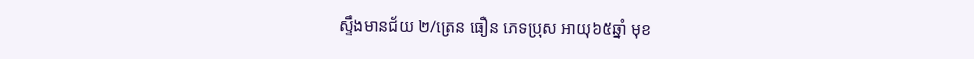ស្ទឹងមានជ័យ ២/ត្រេន ធឿន ភេទប្រុស អាយុ៦៥ឆ្នាំ មុខ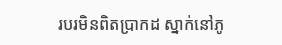របរមិនពិតប្រាកដ ស្នាក់នៅភូ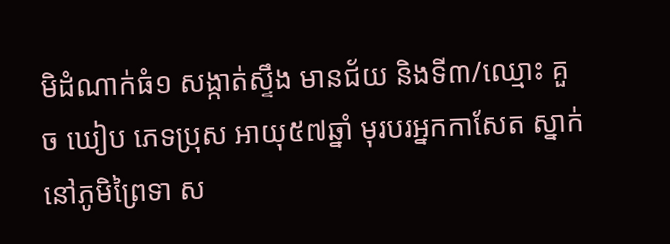មិដំណាក់ធំ១ សង្កាត់ស្ទឹង មានជ័យ និងទី៣/ឈ្មោះ គួច ឃៀប ភេទប្រុស អាយុ៥៧ឆ្នាំ មុរបរអ្នកកាសែត ស្នាក់ នៅភូមិព្រៃទា ស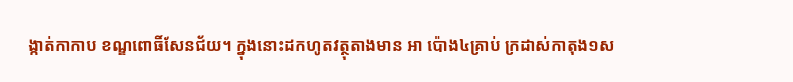ង្កាត់កាកាប ខណ្ឌពោធិ៍សែនជ័យ។ ក្នុងនោះដកហូតវត្ថុតាងមាន អា ប៉ោង៤គ្រាប់ ក្រដាស់កាតុង១ស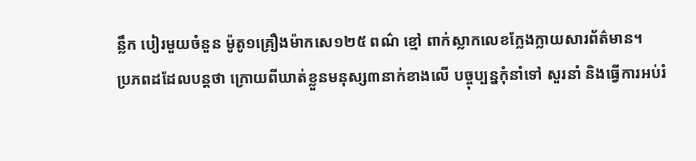ន្លឹក បៀរមួយចំនួន ម៉ូតូ១គ្រឿងម៉ាកសេ១២៥ ពណ៌ ខ្មៅ ពាក់ស្លាកលេខក្លែងក្លាយសារព័ត៌មាន។
ប្រភពដដែលបន្តថា ក្រោយពីឃាត់ខ្លួនមនុស្ស៣នាក់ខាងលើ បច្ចុប្បន្នកុំនាំទៅ សួរនាំ និងធ្វើការអប់រំ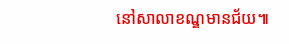នៅសាលាខណ្ឌមានជ័យ៕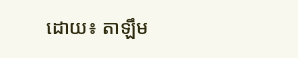ដោយ៖ តាឡឹម